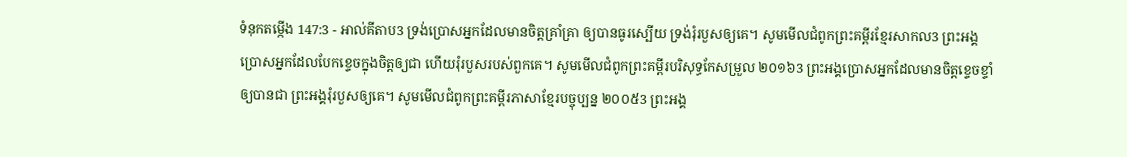ទំនុកតម្កើង 147:3 - អាល់គីតាប3 ទ្រង់ប្រោសអ្នកដែលមានចិត្តគ្រាំគ្រា ឲ្យបានធូរស្បើយ ទ្រង់រុំរបួសឲ្យគេ។ សូមមើលជំពូកព្រះគម្ពីរខ្មែរសាកល3 ព្រះអង្គប្រោសអ្នកដែលបែកខ្ទេចក្នុងចិត្តឲ្យជា ហើយរុំរបួសរបស់ពួកគេ។ សូមមើលជំពូកព្រះគម្ពីរបរិសុទ្ធកែសម្រួល ២០១៦3 ព្រះអង្គប្រោសអ្នកដែលមានចិត្តខ្ទេចខ្ទាំ ឲ្យបានជា ព្រះអង្គរុំរបួសឲ្យគេ។ សូមមើលជំពូកព្រះគម្ពីរភាសាខ្មែរបច្ចុប្បន្ន ២០០៥3 ព្រះអង្គ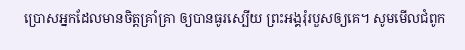ប្រោសអ្នកដែលមានចិត្តគ្រាំគ្រា ឲ្យបានធូរស្បើយ ព្រះអង្គរុំរបួសឲ្យគេ។ សូមមើលជំពូក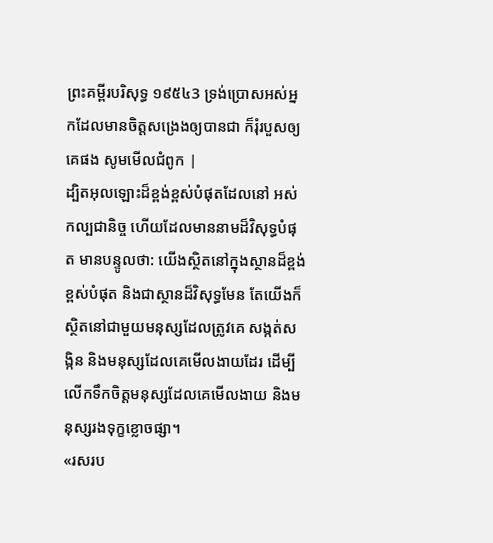ព្រះគម្ពីរបរិសុទ្ធ ១៩៥៤3 ទ្រង់ប្រោសអស់អ្នកដែលមានចិត្តសង្រេងឲ្យបានជា ក៏រុំរបួសឲ្យគេផង សូមមើលជំពូក |
ដ្បិតអុលឡោះដ៏ខ្ពង់ខ្ពស់បំផុតដែលនៅ អស់កល្បជានិច្ច ហើយដែលមាននាមដ៏វិសុទ្ធបំផុត មានបន្ទូលថា: យើងស្ថិតនៅក្នុងស្ថានដ៏ខ្ពង់ខ្ពស់បំផុត និងជាស្ថានដ៏វិសុទ្ធមែន តែយើងក៏ស្ថិតនៅជាមួយមនុស្សដែលត្រូវគេ សង្កត់សង្កិន និងមនុស្សដែលគេមើលងាយដែរ ដើម្បីលើកទឹកចិត្តមនុស្សដែលគេមើលងាយ និងមនុស្សរងទុក្ខខ្លោចផ្សា។
«រសរប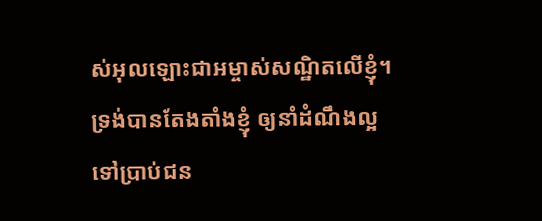ស់អុលឡោះជាអម្ចាស់សណ្ឋិតលើខ្ញុំ។ ទ្រង់បានតែងតាំងខ្ញុំ ឲ្យនាំដំណឹងល្អទៅប្រាប់ជន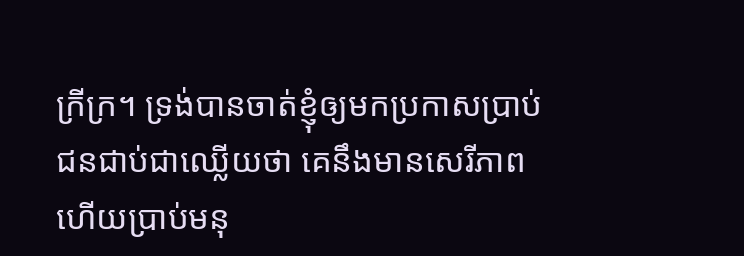ក្រីក្រ។ ទ្រង់បានចាត់ខ្ញុំឲ្យមកប្រកាសប្រាប់ ជនជាប់ជាឈ្លើយថា គេនឹងមានសេរីភាព ហើយប្រាប់មនុ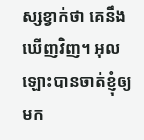ស្សខ្វាក់ថា គេនឹងឃើញវិញ។ អុលឡោះបានចាត់ខ្ញុំឲ្យមក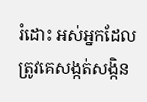រំដោះ អស់អ្នកដែលត្រូវគេសង្កត់សង្កិន